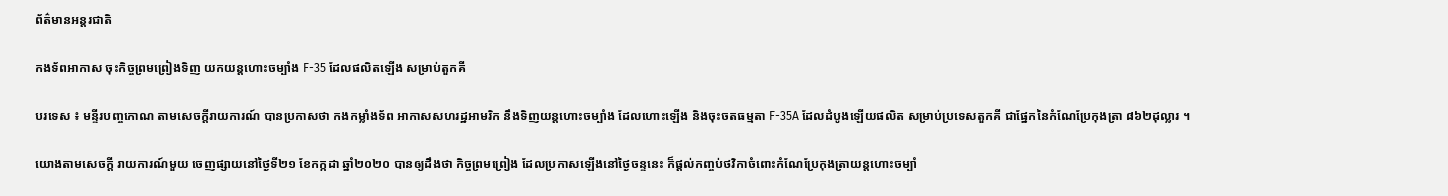ព័ត៌មានអន្តរជាតិ

កងទ័ពអាកាស ចុះកិច្ចព្រមព្រៀងទិញ យកយន្តហោះចម្បាំង F-35 ដែលផលិតឡើង សម្រាប់តួកគី

បរទេស ៖ មន្ទីរបញ្ចកោណ តាមសេចក្តីរាយការណ៍ បានប្រកាសថា កងកម្លាំងទ័ព អាកាសសហរដ្ឋអាមរិក នឹងទិញយន្តហោះចម្បាំង ដែលហោះឡើង និងចុះចតធម្មតា F-35A ដែលដំបូងឡើយផលិត សម្រាប់ប្រទេសតួកគី ជាផ្នែកនៃកំណែប្រែកុងត្រា ៨៦២ដុល្លារ ។

យោងតាមសេចក្តី រាយការណ៍មួយ ចេញផ្សាយនៅថ្ងៃទី២១ ខែកក្កដា ឆ្នាំ២០២០ បានឲ្យដឹងថា កិច្ចព្រមព្រៀង ដែលប្រកាសឡើងនៅថ្ងៃចន្ទនេះ ក៏ផ្តល់កញ្ចប់ថវិកាចំពោះកំណែប្រែកុងត្រាយន្តហោះចម្បាំ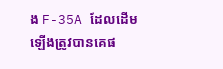ង F-35A ដែលដើមឡើងត្រូវបានគេផ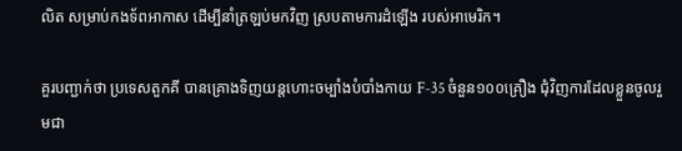លិត សម្រាប់កងទ័ពអាកាស ដើម្បីនាំត្រឡប់មកវិញ ស្របតាមការដំឡើង របស់អាមេរិក។

គួរបញ្ជាក់ថា ប្រទេសតួកគី បានគ្រោងទិញយន្តហោះចម្បាំងបំបាំងកាយ F-35 ចំនួន១០០គ្រឿង ជុំវិញការដែលខ្លួនចូលរួមជា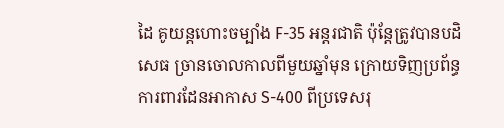ដៃ គូយន្តហោះចម្បាំង F-35 អន្តរជាតិ ប៉ុន្តែត្រូវបានបដិសេធ ច្រានចោលកាលពីមួយឆ្នាំមុន ក្រោយទិញប្រព័ន្ធការពារដែនអាកាស S-400 ពីប្រទេសរុ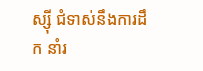ស្ស៊ី ជំទាស់នឹងការដឹក នាំរ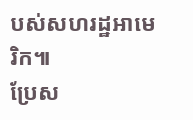បស់សហរដ្ឋអាមេរិក៕
ប្រែស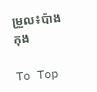ម្រួល៖ប៉ាង កុង

To Top